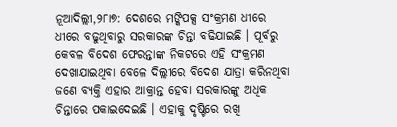ନୂଆଦିଲ୍ଲୀ,୨୮ା୭: ଦେଶରେ ମଙ୍କିପକ୍ସ ସଂକ୍ରମଣ ଧୀରେ ଧୀରେ ବଢୁଥିବାରୁ ସରକାରଙ୍କ ଚିନ୍ତା ବଢିଯାଇଛି । ପୂର୍ବରୁ କେବଳ ବିଦେଶ ଫେରନ୍ତାଙ୍କ ନିକଟରେ ଏହି ସଂକ୍ରମଣ ଦେଖାଯାଇଥିବା ବେଳେ ଦିଲ୍ଲୀରେ ବିଦେଶ ଯାତ୍ରା କରିନଥିବା ଜଣେ ବ୍ୟକ୍ତି ଏହାର ଆକ୍ରାନ୍ତ ହେବା ସରକାରଙ୍କୁ ଅଧିକ ଚିନ୍ତାରେ ପକାଇଦେଇଛି । ଏହାକୁ ଦୃଷ୍ଟିରେ ରଖି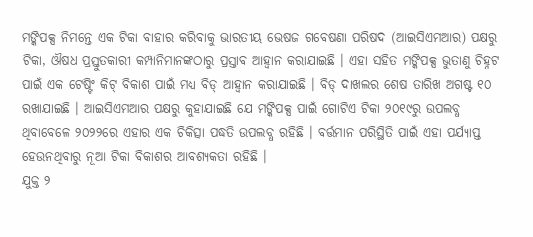ମଙ୍କିପକ୍ସ ନିମନ୍ତେ ଏକ ଟିକା ବାହାର କରିବାକୁ ଭାରତୀୟ ଭେଷଜ ଗବେଷଣା ପରିଷଦ (ଆଇସିଏମଆର) ପକ୍ଷରୁ ଟିକା, ଔଷଧ ପ୍ରସ୍ତୁତକାରୀ କମ୍ପାନିମାନଙ୍କଠାରୁ ପ୍ରସ୍ତାବ ଆହ୍ୱାନ କରାଯାଇଛି । ଏହା ସହିତ ମଙ୍କିପକ୍ସ ଭୁତାଣୁ ଚିହ୍ନଟ ପାଇଁ ଏକ ଟେଷ୍ଟିଂ କିଟ୍ ବିକାଶ ପାଇଁ ମଧ୍ୟ ବିଡ୍ ଆହ୍ୱାନ କରାଯାଇଛି । ବିଡ୍ ଦାଖଲର ଶେଷ ତାରିଖ ଅଗଷ୍ଟ ୧୦ ରଖାଯାଇଛି । ଆଇସିଏମଆର ପକ୍ଷରୁ କୁହାଯାଇଛି ଯେ ମଙ୍କିପକ୍ସ ପାଇଁ ଗୋଟିଏ ଟିକା ୨୦୧୯ରୁ ଉପଲବ୍ଧ ଥିବାବେଳେ ୨୦୨୨ରେ ଏହାର ଏକ ଚିକିତ୍ସା ପଦ୍ଧତି ଉପଲବ୍ଧ ରହିଛି । ବର୍ତ୍ତମାନ ପରିସ୍ଥିତି ପାଇଁ ଏହା ପର୍ଯ୍ୟାପ୍ତ ହେଉନଥିବାରୁ ନୂଆ ଟିକା ବିକାଶର ଆବଶ୍ୟକତା ରହିଛି ।
ଯୁକ୍ତ ୨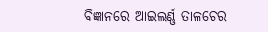ବିଜ୍ଞାନରେ ଆଇଲର୍ଣ୍ଣ ତାଳଚେର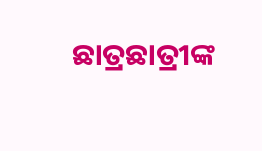ଛାତ୍ରଛାତ୍ରୀଙ୍କ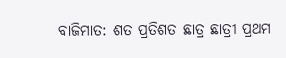ବାଜିମାତ: ଶତ ପ୍ରତିଶତ ଛାତ୍ର ଛାତ୍ରୀ ପ୍ରଥମ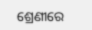ଶ୍ରେଣୀରେ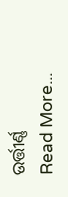ଉର୍ତ୍ତୀର୍ଣ୍ଣ
Read More...